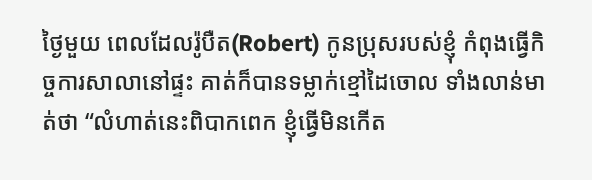ថ្ងៃមួយ ពេលដែលរ៉ូបឺត(Robert) កូនប្រុសរបស់ខ្ញុំ កំពុងធ្វើកិច្ចការសាលានៅផ្ទះ គាត់ក៏បានទម្លាក់ខ្មៅដៃចោល ទាំងលាន់មាត់ថា “លំហាត់នេះពិបាកពេក ខ្ញុំធ្វើមិនកើត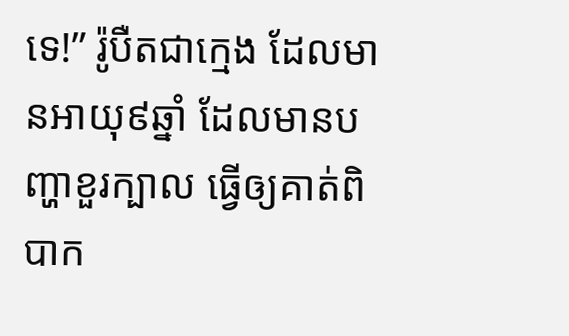ទេ!” រ៉ូបឺតជាក្មេង ដែលមានអាយុ៩ឆ្នាំ ដែលមានបញ្ហាខួរក្បាល ធ្វើឲ្យគាត់ពិបាក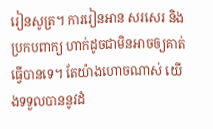រៀនសូត្រ។ ការរៀនអាន សរសេរ និងប្រកបពាក្យ ហាក់ដូចជាមិនអាចឲ្យគាត់ធ្វើបានទេ។ តែយ៉ាងហោចណាស់ យើងទទួលបាននូវដំ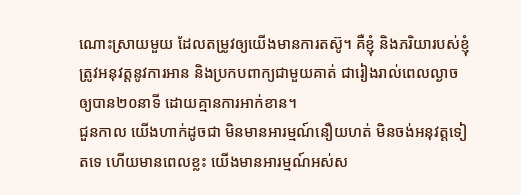ណោះស្រាយមួយ ដែលតម្រូវឲ្យយើងមានការតស៊ូ។ គឺខ្ញុំ និងភរិយារបស់ខ្ញុំ ត្រូវអនុវត្តនូវការអាន និងប្រកបពាក្យជាមួយគាត់ ជារៀងរាល់ពេលល្ងាច ឲ្យបាន២០នាទី ដោយគ្មានការអាក់ខាន។
ជួនកាល យើងហាក់ដូចជា មិនមានអារម្មណ៍នឿយហត់ មិនចង់អនុវត្តទៀតទេ ហើយមានពេលខ្លះ យើងមានអារម្មណ៍អស់ស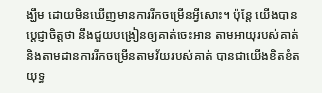ង្ឃឹម ដោយមិនឃើញមានការរីកចម្រើនអ្វីសោះ។ ប៉ុន្តែ យើងបានប្តេជ្ញាចិត្តថា នឹងជួយបង្រៀនឲ្យគាត់ចេះអាន តាមអាយុរបស់គាត់ និងតាមដានការរីកចម្រើនតាមវ័យរបស់គាត់ បានជាយើងខិតខំតយុទ្ធ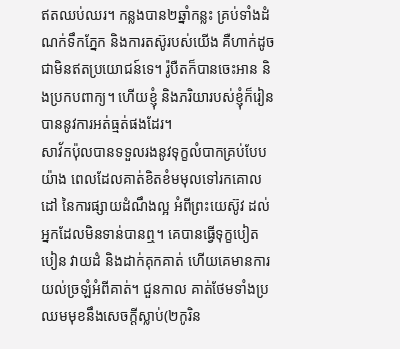ឥតឈប់ឈរ។ កន្លងបាន២ឆ្នាំកន្លះ គ្រប់ទាំងដំណក់ទឹកភ្នែក និងការតស៊ូរបស់យើង គឺហាក់ដូចជាមិនឥតប្រយោជន៍ទេ។ រ៉ូបឺតក៏បានចេះអាន និងប្រកបពាក្យ។ ហើយខ្ញុំ និងភរិយារបស់ខ្ញុំក៏រៀនបាននូវការអត់ធ្មត់ផងដែរ។
សាវ័កប៉ុលបានទទួលរងនូវទុក្ខលំបាកគ្រប់បែបយ៉ាង ពេលដែលគាត់ខិតខំមមុលទៅរកគោលដៅ នៃការផ្សាយដំណឹងល្អ អំពីព្រះយេស៊ូវ ដល់អ្នកដែលមិនទាន់បានឮ។ គេបានធ្វើទុក្ខបៀតបៀន វាយដំ និងដាក់គុកគាត់ ហើយគេមានការយល់ច្រឡំអំពីគាត់។ ជួនកាល គាត់ថែមទាំងប្រឈមមុខនឹងសេចក្តីស្លាប់(២កូរិន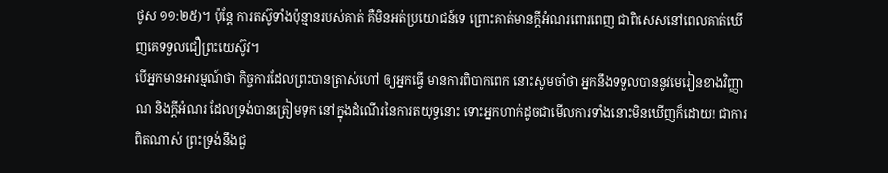ថូស ១១:២៥)។ ប៉ុន្តែ ការតស៊ូទាំងប៉ុន្មានរបស់គាត់ គឺមិនអត់ប្រយោជន៍ទេ ព្រោះគាត់មានក្តីអំណរពោរពេញ ជាពិសេសនៅពេលគាត់ឃើញគេទទួលជឿព្រះយេស៊ូវ។
បើអ្នកមានអារម្មណ៍ថា កិច្ចការដែលព្រះបានត្រាស់ហៅ ឲ្យអ្នកធ្វើ មានការពិបាកពេក នោះសូមចាំថា អ្នកនឹងទទួលបាននូវមេរៀនខាងវិញ្ញាណ និងក្តីអំណរ ដែលទ្រង់បានត្រៀមទុក នៅក្នុងដំណើរនៃការតយុទ្ធនោះ ទោះអ្នកហាក់ដូចជាមើលការទាំងនោះមិនឃើញក៏ដោយ! ជាការពិតណាស់ ព្រះទ្រង់នឹងជួ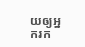យឲ្យអ្នករក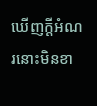ឃើញក្តីអំណរនោះមិនខា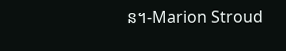ន។-Marion Stroud